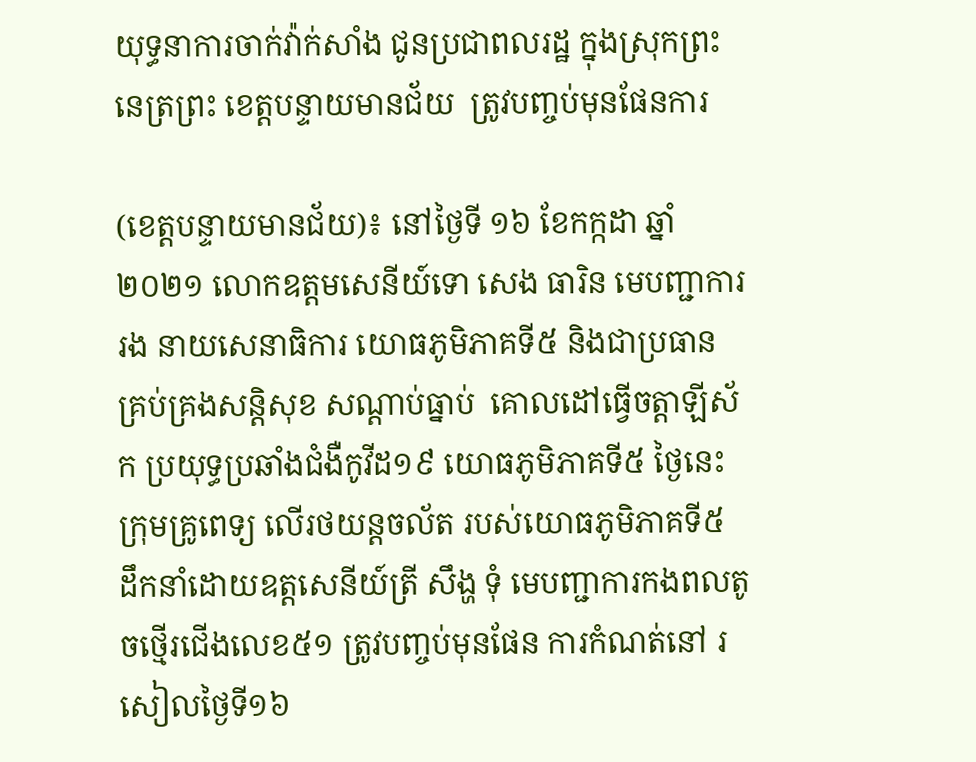យុទ្ធនាការចាក់វ៉ាក់សាំង ជូនប្រជាពលរដ្ឋ ក្នុងស្រុកព្រះនេត្រព្រះ ខេត្តបន្ទាយមានជ័យ  ត្រូវបញ្ចប់មុនផែនការ

(ខេត្តបន្ទាយមានជ័យ)៖ នៅថ្ងៃទី ១៦ ខែកក្កដា ឆ្នាំ២០២១ លោកឧត្តមសេនីយ៍ទោ សេង ធារិន មេបញ្ជាការរង នាយសេនាធិការ យោធភូមិភាគទី៥ និងជាប្រធាន គ្រប់គ្រងសន្តិសុខ សណ្តាប់ធ្នាប់  គោលដៅធ្វើចត្តាឡីស័ក ប្រយុទ្ធប្រឆាំងជំងឺកូវីដ១៩ យោធភូមិភាគទី៥ ថ្ងៃនេះក្រុមគ្រូពេទ្យ លើរថយន្តចល័ត របស់យោធភូមិភាគទី៥ ដឹកនាំដោយឧត្តសេនីយ៍ត្រី សឹង្ហ ទុំ មេបញ្ជាការកងពលតូចថ្មើរជើងលេខ៥១ ត្រូវបញ្ចប់មុនផែន ការកំណត់នៅ រសៀលថ្ងៃទី១៦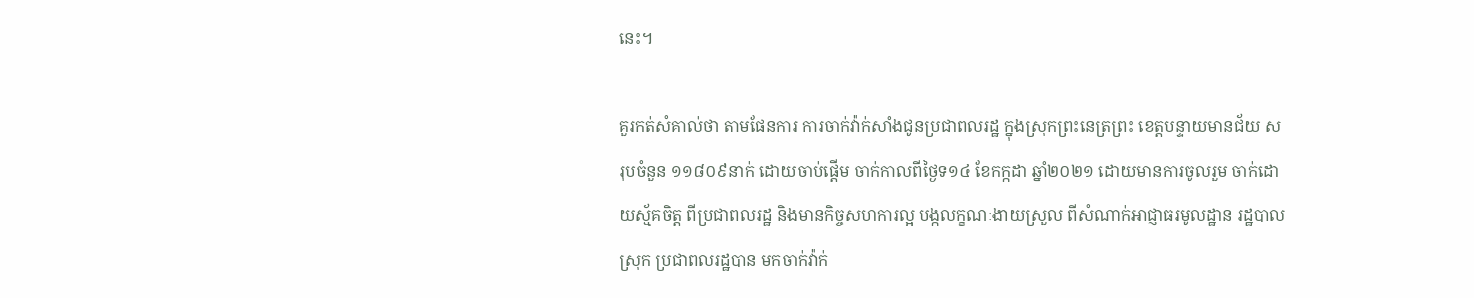នេះ។

គួរកត់សំគាល់ថា តាមផែនការ ការចាក់វ៉ាក់សាំងជូនប្រជាពលរដ្ឋ ក្នុងស្រុកព្រះនេត្រព្រះ ខេត្តបន្ទាយមានជ័យ សរុបចំនួន ១១៨០៩នាក់ ដោយចាប់ផ្តើម ចាក់កាលពីថ្ងៃទ១៤ ខែកក្កដា ឆ្នាំ២០២១ ដោយមានការចូលរួម ចាក់ដោយស្ម័គចិត្ត ពីប្រជាពលរដ្ឋ និងមានកិច្ចសហការល្អ បង្កលក្ខណៈងាយស្រួល ពីសំណាក់អាជ្ញាធរមូលដ្ឋាន រដ្ឋបាលស្រុក ប្រជាពលរដ្ឋបាន មកចាក់វ៉ាក់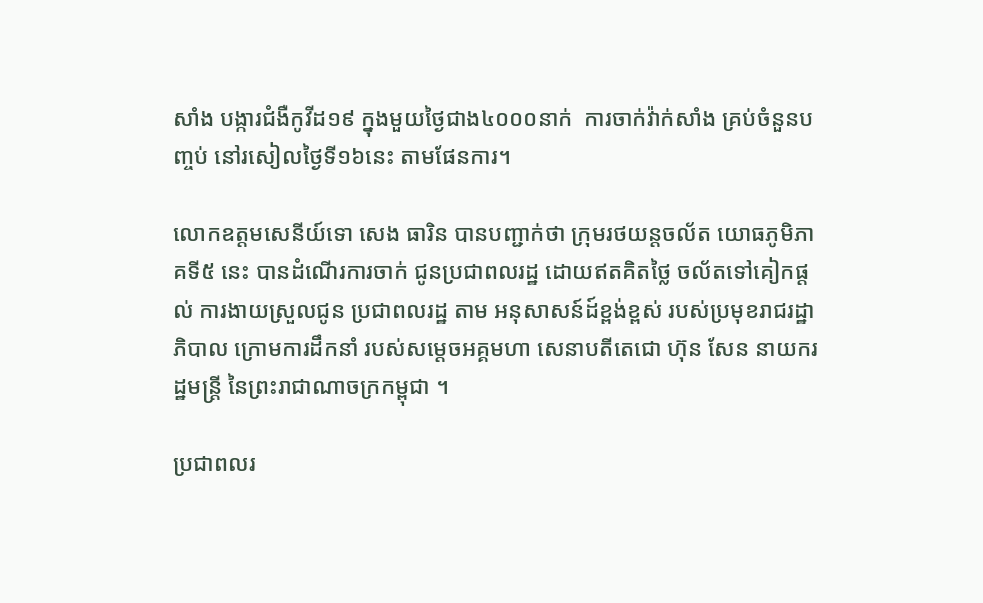សាំង បង្ការជំងឺកូវីដ១៩ ក្នុងមួយថ្ងៃជាង៤០០០នាក់  ការចាក់វ៉ាក់សាំង គ្រប់ចំនួនបញ្ចប់ នៅរសៀលថ្ងៃទី១៦នេះ តាមផែនការ។

លោកឧត្តមសេនីយ៍ទោ សេង ធារិន បានបញ្ជាក់ថា ក្រុមរថយន្តចល័ត យោធភូមិភាគទី៥ នេះ បានដំណើរការចាក់ ជូនប្រជាពលរដ្ឋ ដោយឥតគិតថ្លៃ ចល័តទៅគៀកផ្តល់ ការងាយស្រួលជូន ប្រជាពលរដ្ឋ តាម អនុសាសន៍ដ៍ខ្ពង់ខ្ពស់ របស់ប្រមុខរាជរដ្ឋាភិបាល ក្រោមការដឹកនាំ របស់សម្តេចអគ្គមហា សេនាបតីតេជោ ហ៊ុន សែន នាយករដ្ឋមន្ត្រី នៃព្រះរាជាណាចក្រកម្ពុជា ។

ប្រជាពលរ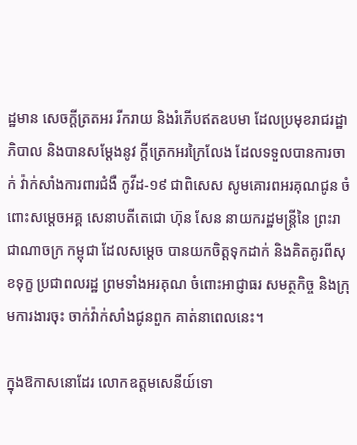ដ្ឋមាន សេចក្តីត្រតអរ រីករាយ និងរំភើបឥតឧបមា ដែលប្រមុខរាជរដ្ឋាភិបាល និងបានសម្តែងនូវ ក្តីត្រេកអរក្រៃលែង ដែលទទួលបានការចាក់ វ៉ាក់សាំងការពារជំងឺ កូវីដ-១៩ ជាពិសេស សូមគោរពអរគុណជូន ចំពោះសម្តេចអគ្គ សេនាបតីតេជោ ហ៊ុន សែន នាយករដ្ឋមន្ត្រីនៃ ព្រះរាជាណាចក្រ កម្ពុជា ដែលសម្តេច បានយកចិត្តទុកដាក់ និងគិតគូរពីសុខទុក្ខ ប្រជាពលរដ្ឋ ព្រមទាំងអរគុណ ចំពោះអាជ្ញាធរ សមត្ថកិច្ច និងក្រុមការងារចុះ ចាក់វ៉ាក់សាំងជូនពួក គាត់នាពេលនេះ។

ក្នុងឱកាសនោដែរ លោកឧត្តមសេនីយ៍ទោ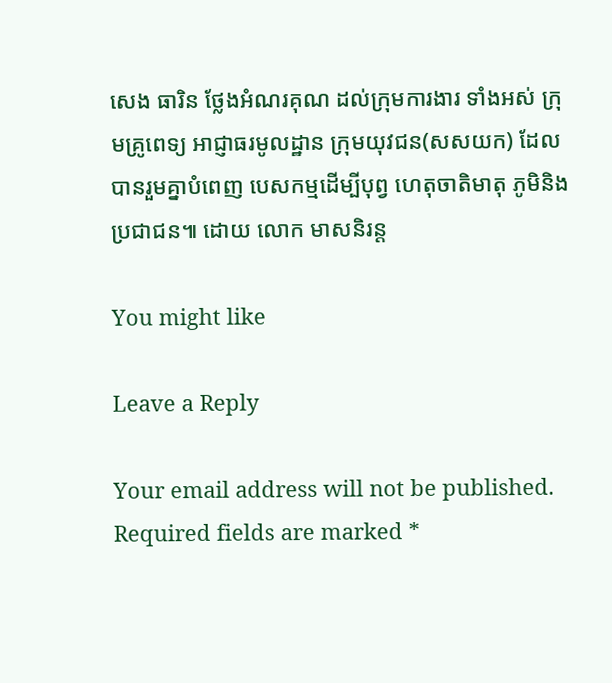សេង ធារិន ថ្លែងអំណរគុណ ដល់ក្រុមការងារ ទាំងអស់ ក្រុមគ្រូពេទ្យ អាជ្ញាធរមូលដ្ឋាន ក្រុមយុវជន(សសយក) ដែលបានរួមគ្នាបំពេញ បេសកម្មដើម្បីបុព្វ ហេតុចាតិមាតុ ភូមិនិងប្រជាជន៕ ដោយ លោក មាសនិរន្ត

You might like

Leave a Reply

Your email address will not be published. Required fields are marked *